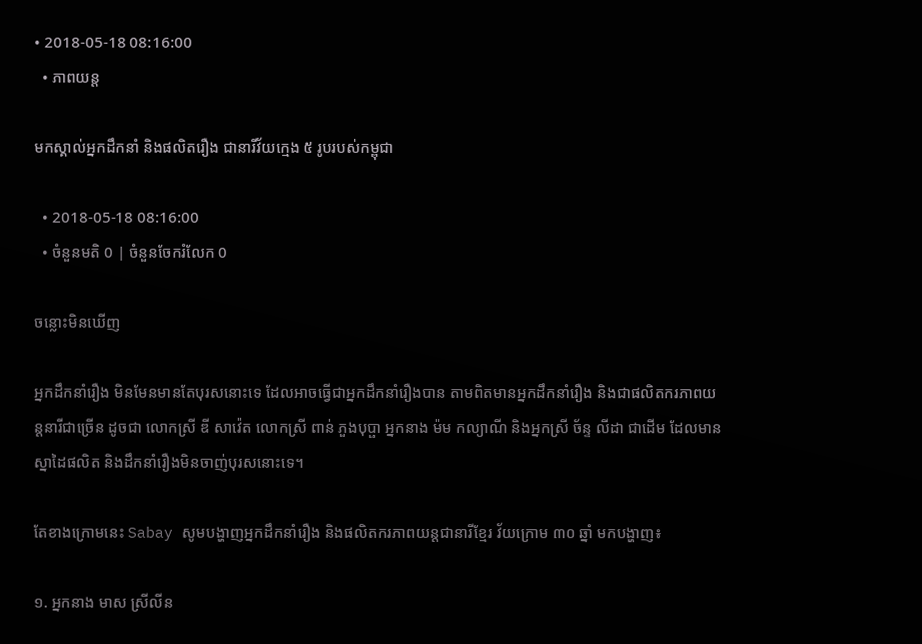• 2018-05-18 08:16:00
  • ភាពយន្ត

មកស្គាល់អ្នកដឹកនាំ និងផលិតរឿង ជានារីវ័យក្មេង ៥ រូបរបស់កម្ពុជា

  • 2018-05-18 08:16:00
  • ចំនួនមតិ 0 | ចំនួនចែករំលែក 0

ចន្លោះមិនឃើញ

អ្នកដឹកនាំរឿង មិនមែនមានតែបុរសនោះទេ ដែលអាចធ្វើជាអ្នកដឹកនាំរឿងបាន តាមពិតមានអ្នកដឹកនាំរឿង និងជាផលិតករភាពយន្តនារីជាច្រើន ដូចជា លោកស្រី ឌី សាវ៉េត លោកស្រី ពាន់ ភួងបុប្ផា អ្នកនាង ម៉ម កល្យាណី និងអ្នកស្រី ច័ន្ទ លីដា ជាដើម ដែលមានស្នាដៃផលិត និងដឹកនាំរឿងមិនចាញ់បុរសនោះទេ។

តែខាងក្រោមនេះ Sabay សូមបង្ហាញអ្នកដឹកនាំរឿង និងផលិតករភាពយន្តជានារីខ្មែរ វ័យក្រោម ៣០ ឆ្នាំ មកបង្ហាញ៖

១. អ្នកនាង មាស ស្រីលីន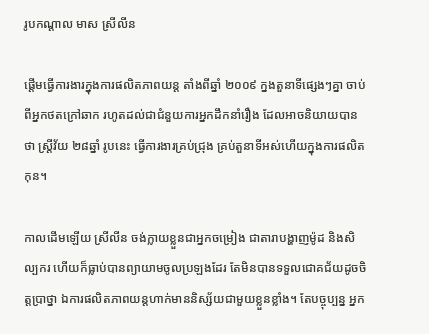រូបកណ្តាល មាស ស្រីលីន

ផ្តើមធ្វើការងារក្នុងការផលិតភាពយន្ត តាំងពីឆ្នាំ ២០០៩ ក្នងតួនាទីផ្សេងៗគ្នា ចាប់ពីអ្នកថតក្រៅឆាក រហូតដល់ជាជំនួយការអ្នកដឹកនាំរឿង ដែលអាចនិយាយបានថា ស្ត្រីវ័យ ២៨ឆ្នាំ រូបនេះ ធ្វើការងារគ្រប់ជ្រុង គ្រប់តួនាទីអស់ហើយក្នុងការផលិតកុន។

កាលដើមឡើយ ស្រីលីន ចង់ក្លាយខ្លួនជាអ្នកចម្រៀង ជាតារាបង្ហាញម៉ូដ និងសិល្បករ ហើយក៏ធ្លាប់បានព្យាយាមចូលប្រឡងដែរ តែមិនបានទទួលជោគជ័យដូចចិត្តប្រាថ្នា ឯការផលិតភាពយន្តហាក់មាននិស្ស័យជាមួយខ្លួនខ្លាំង។ តែបច្ចុប្បន្ន អ្នក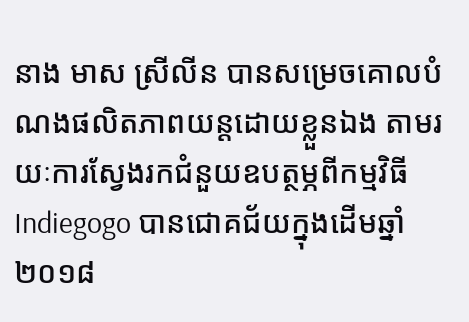នាង មាស ស្រីលីន បានសម្រេចគោលបំណងផលិតភាពយន្តដោយខ្លួនឯង តាមរយៈការស្វែងរកជំនួយឧបត្ថម្ភពីកម្មវិធី Indiegogo បានជោគជ័យក្នុងដើមឆ្នាំ ២០១៨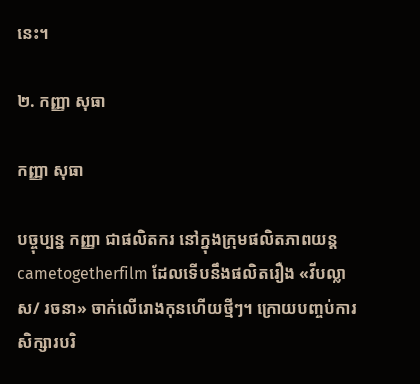នេះ។

២. កញ្ញា សុធា

កញ្ញា សុធា

បច្ចុប្បន្ន កញ្ញា ជាផលិតករ នៅក្នុងក្រុមផលិតភាពយន្ត cametogetherfilm ដែលទើបនឹងផលិតរឿង «វីបល្លាស/ រចនា» ចាក់លើរោងកុនហើយថ្មីៗ។ ក្រោយបញ្ចប់ការសិក្សារបរិ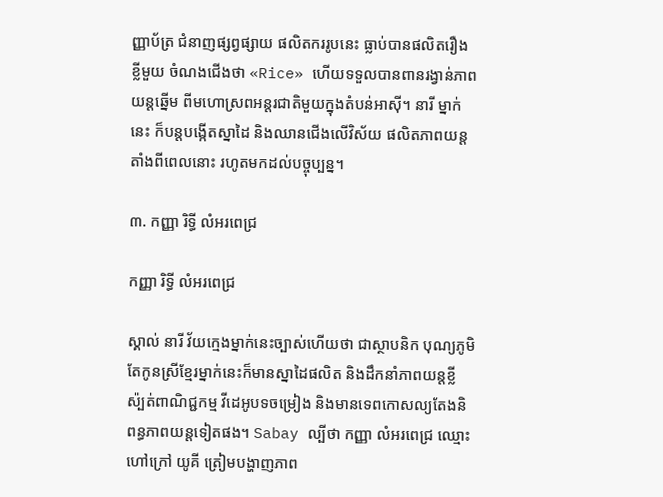ញ្ញាប័ត្រ ជំនាញផ្សព្វផ្សាយ ផលិតកររូបនេះ ធ្លាប់បានផលិតរឿង ខ្លីមួយ ចំណងជើងថា «Rice» ហើយទទួលបានពានរង្វាន់ភាពយន្តឆ្នើម ពីមហោស្រពអន្តរជាតិមួយក្នុងតំបន់អាស៊ី។ នារី ម្នាក់នេះ ក៏បន្តបង្កើតស្នាដៃ និងឈានជើងលើវិស័យ ផលិតភាពយន្តតាំងពីពេលនោះ រហូតមកដល់បច្ចុប្បន្ន។

៣. កញ្ញា រិទ្ធី លំអរពេជ្រ

កញ្ញា រិទ្ធី លំអរពេជ្រ

ស្គាល់ នារី វ័យក្មេងម្នាក់នេះច្បាស់ហើយថា ជាស្ថាបនិក បុណ្យភូមិ តែកូនស្រីខ្មែរម្នាក់នេះក៏មានស្នាដៃផលិត និងដឹកនាំភាពយន្តខ្លី ស៉្បត់ពាណិជ្ជកម្ម វីដេអូបទចម្រៀង និងមានទេពកោសល្យតែងនិពន្ធភាពយន្តទៀតផង។ Sabay ល្បីថា កញ្ញា លំអរពេជ្រ ឈ្មោះហៅក្រៅ យូគី ត្រៀមបង្ហាញភាព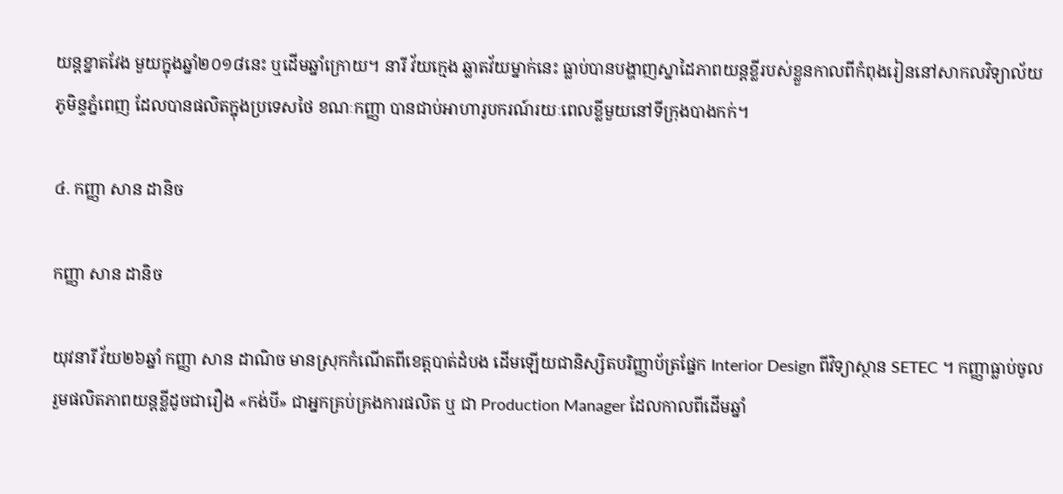យន្តខ្នាតវែង មួយក្នុងឆ្នាំ២០១៨នេះ ឬដើមឆ្នាំក្រោយ។ នារី វ័យក្មេង ឆ្លាតវ័យម្នាក់នេះ ធ្លាប់បានបង្ហាញស្នាដៃភាពយន្តខ្លីរបស់ខ្លួនកាលពីកំពុងរៀននៅសាកលវិទ្យាល័យភូមិន្ទភ្នំពេញ ដែលបានផលិតក្នុងប្រទេសថៃ ខណៈកញ្ញា បានជាប់អាហារូបករណ៍រយៈពេលខ្លីមួយនៅទីក្រុងបាងកក់។

៤. កញ្ញា សាន ដានិច

កញ្ញា សាន ដានិច

យុវនារី វ័យ២៦ឆ្នាំ កញ្ញា សាន ដាណិច មានស្រុកកំណើតពីខេត្តបាត់ដំបង ដើមឡើយជានិស្សិតបរិញ្ញាប័ត្រផ្នែក Interior Design ពីវិទ្យាស្ថាន SETEC ។ កញ្ញាធ្លាប់ចូលរួមផលិតភាពយន្តខ្លីដូចជារឿង «កង់បី» ជាអ្នកគ្រប់គ្រងការផលិត ឬ ជា Production Manager ដែលកាលពីដើមឆ្នាំ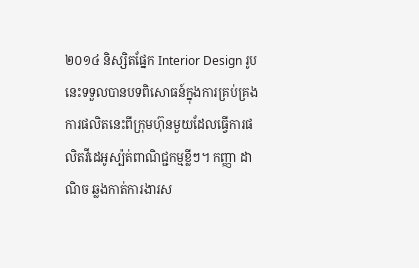២០១៤ និស្សិតផ្នែក Interior Design រូបនេះទទួលបានបទពិសោធន៍ក្នុងការគ្រប់គ្រងការផលិតនេះពីក្រុមហ៊ុនមួយដែលធ្វើការផលិតវីដេអូស្ប៉ត់ពាណិជ្ជកម្មខ្លីៗ។ កញ្ញា ដាណិច ឆ្លងកាត់ការងារស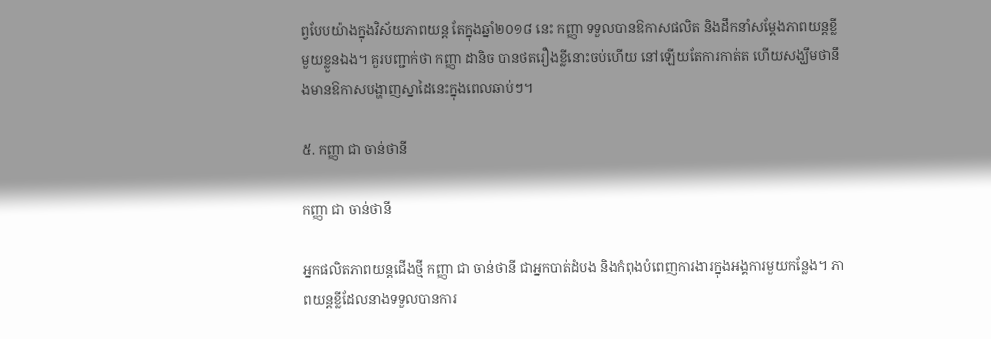ព្វបែបយ៉ាងក្នុងវិស័យភាពយន្ត តែក្នុងឆ្នាំ២០១៨ នេះ កញ្ញា ទទួលបានឱកាសផលិត និងដឹកនាំសម្តែងភាពយន្តខ្លីមួយខ្លួនឯង។ គួរបញ្ជាក់ថា កញ្ញា ដានិច បានថតរឿងខ្លីនោះចប់ហើយ នៅឡើយតែការកាត់ត ហើយសង្ឃឹមថានឹងមានឱកាសបង្ហាញស្នាដៃនេះក្នុងពេលឆាប់ៗ។

៥. កញ្ញា ជា ចាន់ថានី

កញ្ញា ជា ចាន់ថានី

អ្នកផលិតភាពយន្តជើងថ្មី កញ្ញា ជា ចាន់ថានី ជាអ្នកបាត់ដំបង និងកំពុងបំពេញការងារក្នុងអង្គការមួយកន្លែង។ ភាពយន្តខ្លីដែលនាងទទួលបានការ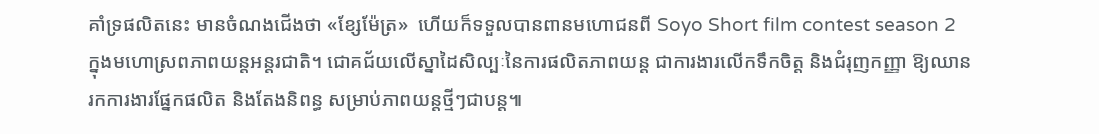គាំទ្រផលិតនេះ មានចំណងជើងថា «ខ្សែម៉ែត្រ»  ហើយក៏ទទួលបានពានមហោជនពី Soyo Short film contest season 2 ក្នុងមហោស្រពភាពយន្តអន្តរជាតិ។ ជោគជ័យលើស្នាដៃសិល្បៈនៃការផលិតភាពយន្ត ជាការងារលើកទឹកចិត្ត និងជំរុញកញ្ញា ឱ្យឈានរកការងារផ្នែកផលិត និងតែងនិពន្ធ សម្រាប់ភាពយន្តថ្មីៗជាបន្ត៕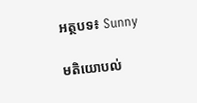អត្ថបទ៖ Sunny

មតិយោបល់